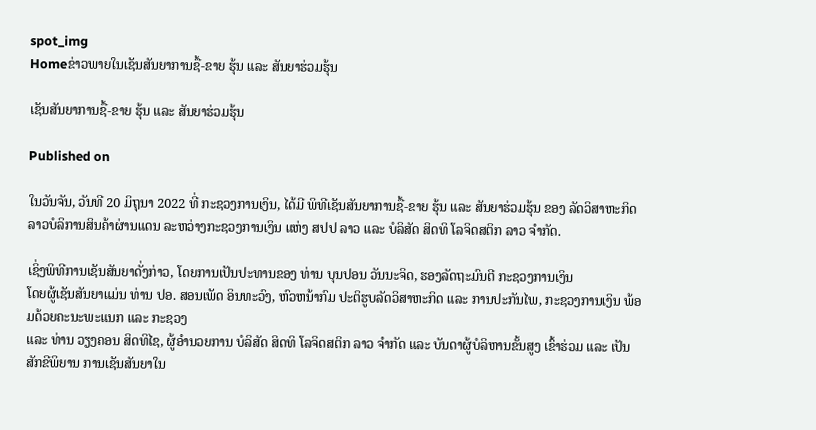spot_img
Homeຂ່າວພາຍໃນເຊັນສັນຍາການຊື້-ຂາຍ ຮຸ້ນ ແລະ ສັນຍາຮ່ວມຮຸ້ນ

ເຊັນສັນຍາການຊື້-ຂາຍ ຮຸ້ນ ແລະ ສັນຍາຮ່ວມຮຸ້ນ

Published on

ໃນວັນຈັນ, ວັນທີ 20 ມິຖຸນາ 2022 ທີ່ ກະຊວງການເງິນ, ໄດ້ມີ ພິທີເຊັນສັນຍາການຊື້-ຂາຍ ຮຸ້ນ ແລະ ສັນຍາຮ່ວມຮຸ້ນ ຂອງ ລັດວິສາຫະກິດ ລາວບໍລິການສິນຄ້າຜ່ານແດນ ລະຫວ່າງກະຊວງການເງິນ ແຫ່ງ ສປປ ລາວ ແລະ ບໍລິສັດ ສິດທິ ໂລຈິດສຕິກ ລາວ ຈຳກັດ.

ເຊິ່ງພິທີການເຊັນສັນຍາດັ່ງກ່າວ, ໂດຍການເປັນປະທານຂອງ ທ່ານ ບຸນປອນ ວັນນະຈິດ, ຮອງລັດຖະມົນຕີ ກະຊວງການເງິນ
ໂດຍຜູ້ເຊັນສັນຍາແມ່ນ ທ່ານ ປອ. ສອນເພັດ ອິນທະວົງ, ຫົວຫນ້າກົມ ປະຕິຮູບລັດວິສາຫະກິດ ແລະ ການປະກັນໄພ, ກະຊວງການເງິນ ພ້ອມດ້ວຍຄະນະພະແນກ ແລະ ກະຊວງ
ແລະ ທ່ານ ວຽງຄອນ ສິດທິໄຊ, ຜູ້ອຳນວຍການ ບໍລິສັດ ສິດທິ ໂລຈິດສຕິກ ລາວ ຈຳກັດ ແລະ ບັນດາຜູ້ບໍລິຫານຂັ້ນສູງ ເຂົ້າຮ່ວມ ແລະ ເປັນສັກຂີພິຍານ ການເຊັນສັນຍາໃນ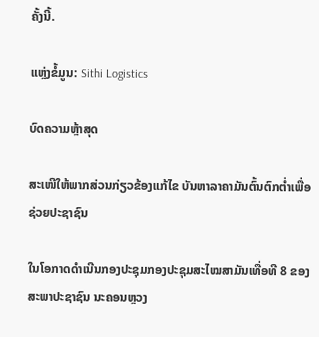ຄັ້ງນີ້.

ແຫຼ່ງຂໍ້ມູນ: Sithi Logistics

ບົດຄວາມຫຼ້າສຸດ

ສະເໜີໃຫ້ພາກສ່ວນກ່ຽວຂ້ອງແກ້ໄຂ ບັນຫາລາຄາມັນຕົ້ນຕົກຕໍ່າເພື່ອຊ່ວຍປະຊາຊົນ

ໃນໂອກາດດຳເນີນກອງປະຊຸມກອງປະຊຸມສະໄໝສາມັນເທື່ອທີ 8 ຂອງສະພາປະຊາຊົນ ນະຄອນຫຼວງ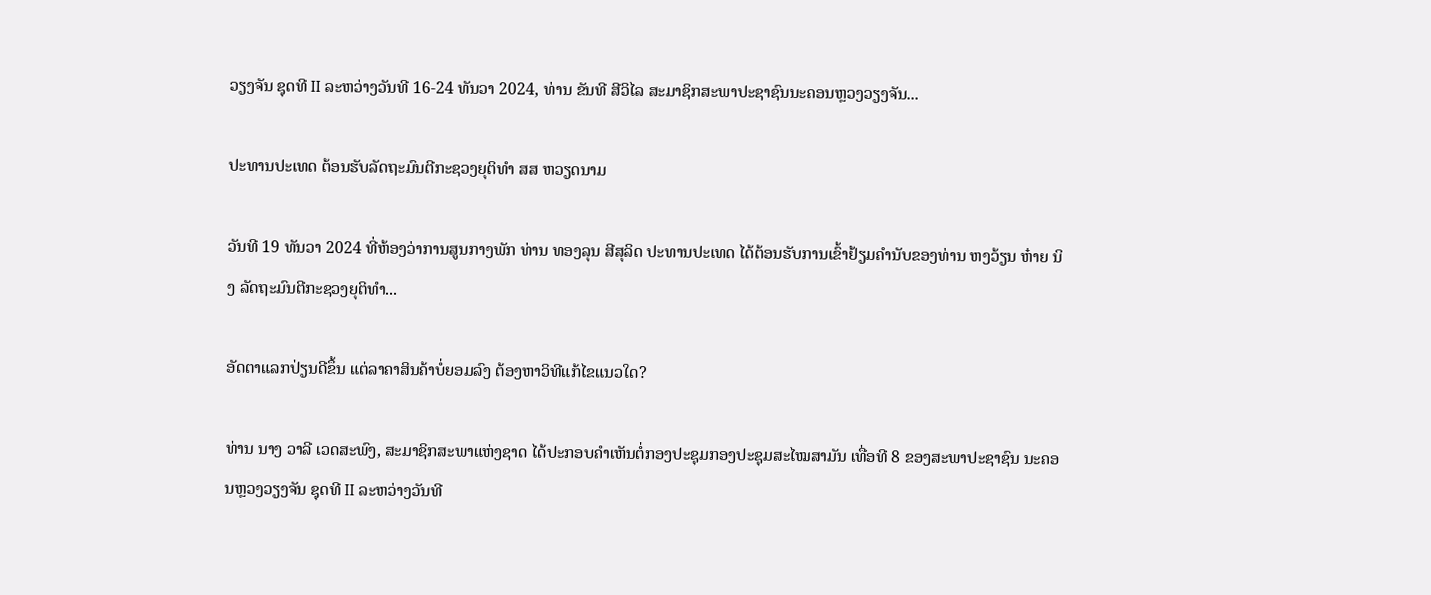ວຽງຈັນ ຊຸດທີ II ລະຫວ່າງວັນທີ 16-24 ທັນວາ 2024, ທ່ານ ຂັນທີ ສີວິໄລ ສະມາຊິກສະພາປະຊາຊົນນະຄອນຫຼວງວຽງຈັນ...

ປະທານປະເທດ ຕ້ອນຮັບລັດຖະມົນຕີກະຊວງຍຸຕິທຳ ສສ ຫວຽດນາມ

ວັນທີ 19 ທັນວາ 2024 ທີ່ຫ້ອງວ່າການສູນກາງພັກ ທ່ານ ທອງລຸນ ສີສຸລິດ ປະທານປະເທດ ໄດ້ຕ້ອນຮັບການເຂົ້າຢ້ຽມຄຳນັບຂອງທ່ານ ຫງວ້ຽນ ຫ໋າຍ ນິງ ລັດຖະມົນຕີກະຊວງຍຸຕິທຳ...

ອັດຕາແລກປ່ຽນດີຂຶ້ນ ແຕ່ລາຄາສິນຄ້າບໍ່ຍອມລົງ ຕ້ອງຫາວິທີແກ້ໄຂແນວໃດ?

ທ່ານ ນາງ ວາລີ ເວດສະພົງ, ສະມາຊິກສະພາແຫ່ງຊາດ ໄດ້ປະກອບຄໍາເຫັນຕໍ່ກອງປະຊຸມກອງປະຊຸມສະໄໝສາມັນ ເທື່ອທີ 8 ຂອງສະພາປະຊາຊົນ ນະຄອນຫຼວງວຽງຈັນ ຊຸດທີ II ລະຫວ່າງວັນທີ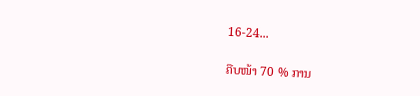16-24...

ຄືບໜ້າ 70 % ການ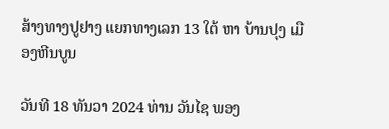ສ້າງທາງປູຢາງ ແຍກທາງເລກ 13 ໃຕ້ ຫາ ບ້ານປຸງ ເມືອງຫີນບູນ

ວັນທີ 18 ທັນວາ 2024 ທ່ານ ວັນໄຊ ພອງ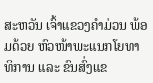ສະຫວັນ ເຈົ້າແຂວງຄຳມ່ວນ ພ້ອມດ້ວຍ ຫົວໜ້າພະແນກໂຍທາທິການ ແລະ ຂົນສົ່ງແຂ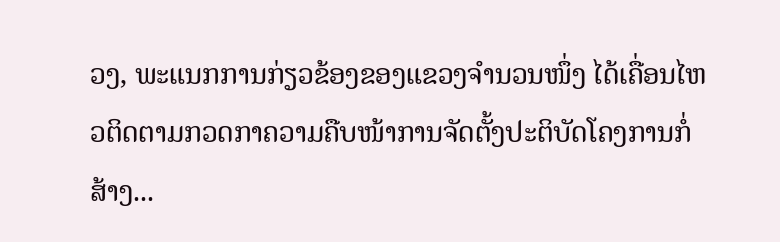ວງ, ພະແນກການກ່ຽວຂ້ອງຂອງແຂວງຈໍານວນໜຶ່ງ ໄດ້ເຄື່ອນໄຫວຕິດຕາມກວດກາຄວາມຄືບໜ້າການຈັດຕັ້ງປະຕິບັດໂຄງການກໍ່ສ້າງ...